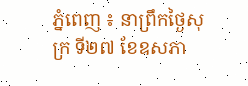ភ្នំពេញ ៖ នាព្រឹកថ្ងៃសុក្រ ទី២៧ ខែឧសភា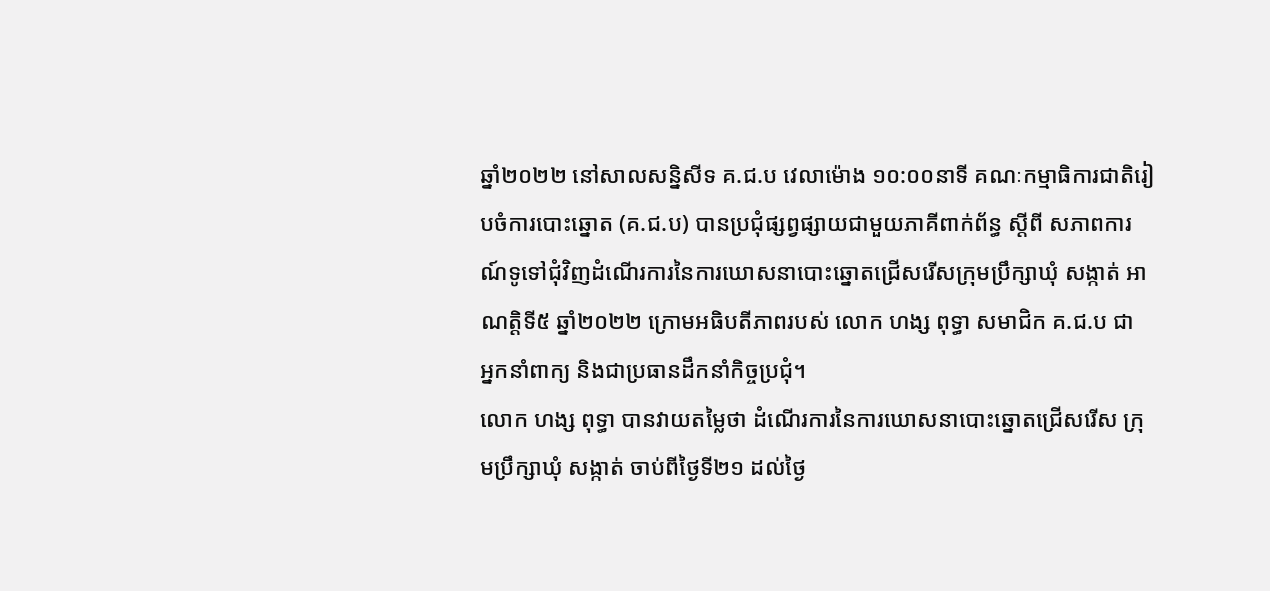ឆ្នាំ២០២២ នៅសាលសន្និសីទ គ.ជ.ប វេលាម៉ោង ១០:០០នាទី គណៈកម្មាធិការជាតិរៀបចំការបោះឆ្នោត (គ.ជ.ប) បានប្រជុំផ្សព្វផ្សាយជាមួយភាគីពាក់ព័ន្ធ ស្តីពី សភាពការណ៍ទូទៅជុំវិញដំណើរការនៃការឃោសនាបោះឆ្នោតជ្រើសរើសក្រុមប្រឹក្សាឃុំ សង្កាត់ អាណត្តិទី៥ ឆ្នាំ២០២២ ក្រោមអធិបតីភាពរបស់ លោក ហង្ស ពុទ្ធា សមាជិក គ.ជ.ប ជា អ្នកនាំពាក្យ និងជាប្រធានដឹកនាំកិច្ចប្រជុំ។
លោក ហង្ស ពុទ្ធា បានវាយតម្លៃថា ដំណើរការនៃការឃោសនាបោះឆ្នោតជ្រើសរើស ក្រុមប្រឹក្សាឃុំ សង្កាត់ ចាប់ពីថ្ងៃទី២១ ដល់ថ្ងៃ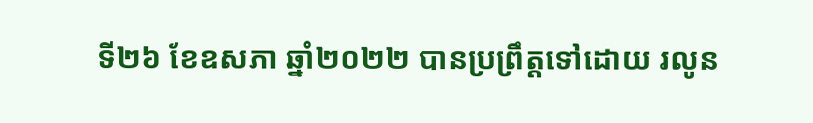ទី២៦ ខែឧសភា ឆ្នាំ២០២២ បានប្រព្រឹត្តទៅដោយ រលូន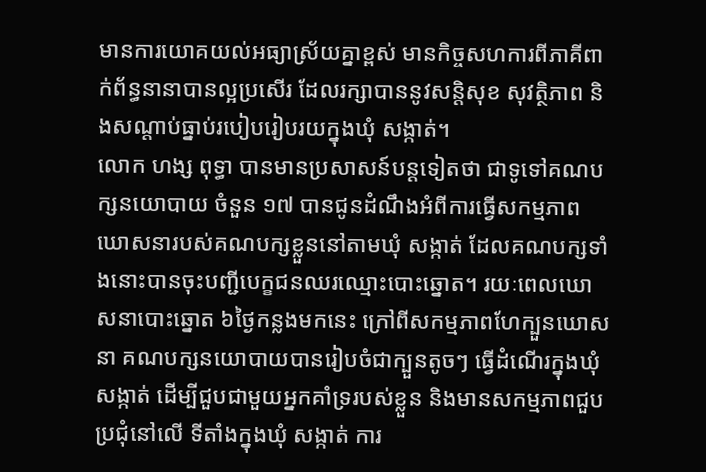មានការយោគយល់អធ្យាស្រ័យគ្នាខ្ពស់ មានកិច្ចសហការពីភាគីពាក់ព័ន្ធនានាបានល្អប្រសើរ ដែលរក្សាបាននូវសន្តិសុខ សុវត្ថិភាព និងសណ្តាប់ធ្នាប់របៀបរៀបរយក្នុងឃុំ សង្កាត់។
លោក ហង្ស ពុទ្ធា បានមានប្រសាសន៍បន្តទៀតថា ជាទូទៅគណបក្សនយោបាយ ចំនួន ១៧ បានជូនដំណឹងអំពីការធ្វើសកម្មភាពឃោសនារបស់គណបក្សខ្លួននៅតាមឃុំ សង្កាត់ ដែលគណបក្សទាំងនោះបានចុះបញ្ជីបេក្ខជនឈរឈ្មោះបោះឆ្នោត។ រយៈពេលឃោសនាបោះឆ្នោត ៦ថ្ងៃកន្លងមកនេះ ក្រៅពីសកម្មភាពហែក្បួនឃោសនា គណបក្សនយោបាយបានរៀបចំជាក្បួនតូចៗ ធ្វើដំណើរក្នុងឃុំ សង្កាត់ ដើម្បីជួបជាមួយអ្នកគាំទ្ររបស់ខ្លួន និងមានសកម្មភាពជួបប្រជុំនៅលើ ទីតាំងក្នុងឃុំ សង្កាត់ ការ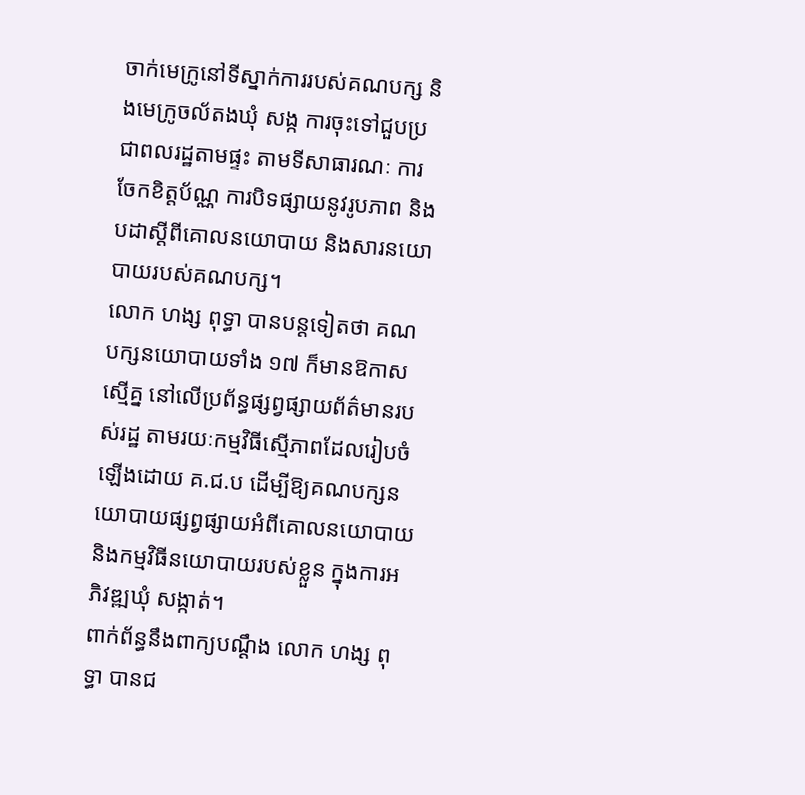ចាក់មេក្រូនៅទីស្នាក់ការរបស់គណបក្ស និងមេក្រូចល័តងឃុំ សង្ក ការចុះទៅជួបប្រជាពលរដ្ឋតាមផ្ទះ តាមទីសាធារណៈ ការចែកខិត្តប័ណ្ណ ការបិទផ្សាយនូវរូបភាព និងបដាស្តីពីគោលនយោបាយ និងសារនយោបាយរបស់គណបក្ស។
លោក ហង្ស ពុទ្ធា បានបន្តទៀតថា គណបក្សនយោបាយទាំង ១៧ ក៏មានឱកាសស្មើគ្ន នៅលើប្រព័ន្ធផ្សព្វផ្សាយព័ត៌មានរបស់រដ្ឋ តាមរយៈកម្មវិធីស្មើភាពដែលរៀបចំឡើងដោយ គ.ជ.ប ដើម្បីឱ្យគណបក្សនយោបាយផ្សព្វផ្សាយអំពីគោលនយោបាយ និងកម្មវិធីនយោបាយរបស់ខ្លួន ក្នុងការអភិវឌ្ឍឃុំ សង្កាត់។
ពាក់ព័ន្ធនឹងពាក្យបណ្ដឹង លោក ហង្ស ពុទ្ធា បានជ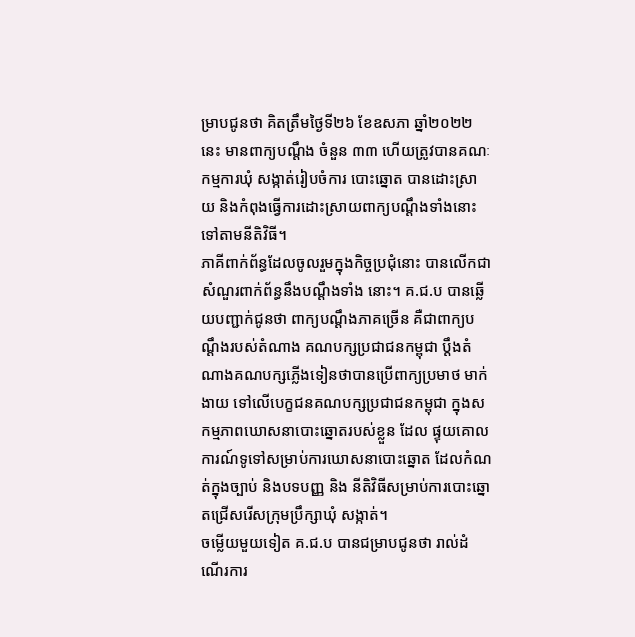ម្រាបជូនថា គិតត្រឹមថ្ងៃទី២៦ ខែឧសភា ឆ្នាំ២០២២ នេះ មានពាក្យបណ្តឹង ចំនួន ៣៣ ហើយត្រូវបានគណៈកម្មការឃុំ សង្កាត់រៀបចំការ បោះឆ្នោត បានដោះស្រាយ និងកំពុងធ្វើការដោះស្រាយពាក្យបណ្ដឹងទាំងនោះទៅតាមនីតិវិធី។
ភាគីពាក់ព័ន្ធដែលចូលរួមក្នុងកិច្ចប្រជុំនោះ បានលើកជាសំណួរពាក់ព័ន្ធនឹងបណ្ដឹងទាំង នោះ។ គ.ជ.ប បានឆ្លើយបញ្ជាក់ជូនថា ពាក្យបណ្តឹងភាគច្រើន គឺជាពាក្យបណ្ដឹងរបស់តំណាង គណបក្សប្រជាជនកម្ពុជា ប្ដឹងតំណាងគណបក្សភ្លើងទៀនថាបានប្រើពាក្យប្រមាថ មាក់ងាយ ទៅលើបេក្ខជនគណបក្សប្រជាជនកម្ពុជា ក្នុងសកម្មភាពឃោសនាបោះឆ្នោតរបស់ខ្លួន ដែល ផ្ទុយគោលការណ៍ទូទៅសម្រាប់ការឃោសនាបោះឆ្នោត ដែលកំណត់ក្នុងច្បាប់ និងបទបញ្ញ និង នីតិវិធីសម្រាប់ការបោះឆ្នោតជ្រើសរើសក្រុមប្រឹក្សាឃុំ សង្កាត់។
ចម្លើយមួយទៀត គ.ជ.ប បានជម្រាបជូនថា រាល់ដំណើរការ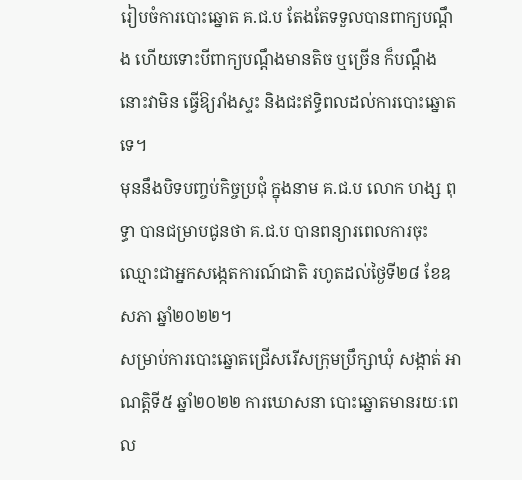រៀបចំការបោះឆ្នោត គ.ជ.ប តែងតែទទួលបានពាក្យបណ្តឹង ហើយទោះបីពាក្យបណ្តឹងមានតិច ឬច្រើន ក៏បណ្ដឹងនោះវាមិន ធ្វើឱ្យរាំងស្ទះ និងជះឥទ្ធិពលដល់ការបោះឆ្នោតទេ។
មុននឹងបិទបញ្ចប់កិច្ចប្រជុំ ក្នុងនាម គ.ជ.ប លោក ហង្ស ពុទ្ធា បានជម្រាបជូនថា គ.ជ.ប បានពន្យារពេលការចុះឈ្មោះជាអ្នកសង្កេតការណ៍ជាតិ រហូតដល់ថ្ងៃទី២៨ ខែឧសភា ឆ្នាំ២០២២។
សម្រាប់ការបោះឆ្នោតជ្រើសរើសក្រុមប្រឹក្សាឃុំ សង្កាត់ អាណត្តិទី៥ ឆ្នាំ២០២២ ការឃោសនា បោះឆ្នោតមានរយៈពេល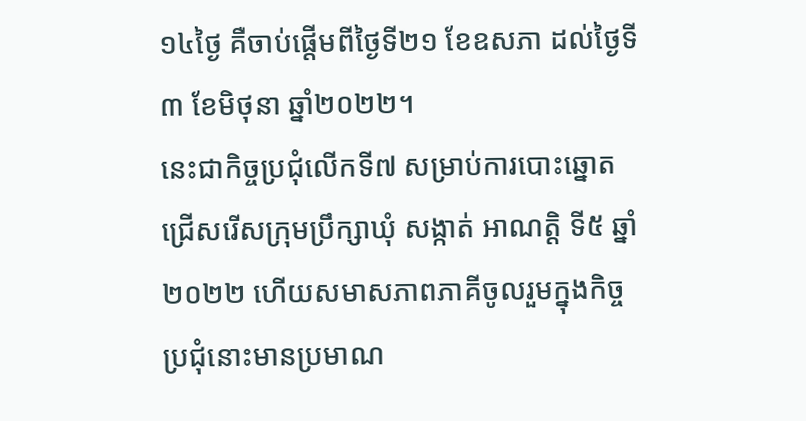១៤ថ្ងៃ គឺចាប់ផ្តើមពីថ្ងៃទី២១ ខែឧសភា ដល់ថ្ងៃទី៣ ខែមិថុនា ឆ្នាំ២០២២។
នេះជាកិច្ចប្រជុំលើកទី៧ សម្រាប់ការបោះឆ្នោតជ្រើសរើសក្រុមប្រឹក្សាឃុំ សង្កាត់ អាណត្តិ ទី៥ ឆ្នាំ២០២២ ហើយសមាសភាពភាគីចូលរួមក្នុងកិច្ចប្រជុំនោះមានប្រមាណ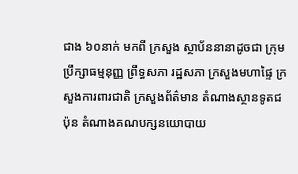ជាង ៦០នាក់ មកពី ក្រសួង ស្ថាប័ននានាដូចជា ក្រុមប្រឹក្សាធម្មនុញ្ញ ព្រឹទ្ធសភា រដ្ឋសភា ក្រសួងមហាផ្ទៃ ក្រសួងការពារជាតិ ក្រសួងព័ត៌មាន តំណាងស្ថានទូតជប៉ុន តំណាងគណបក្សនយោបាយ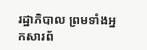រដ្ឋាភិបាល ព្រមទាំងអ្នកសារព័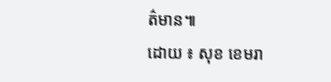ត៌មាន៕
ដោយ ៖ សុខ ខេមរា